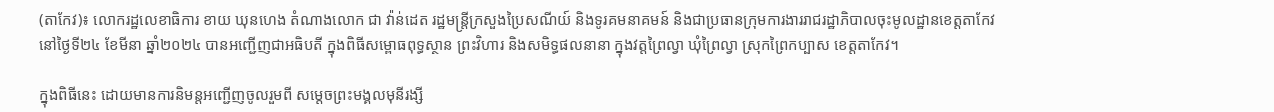(តាកែវ)៖ លោករដ្ឋលេខាធិការ ខាយ ឃុនហេង តំណាងលោក ជា វ៉ាន់ដេត រដ្ឋមន្ត្រីក្រសួងប្រៃសណីយ៍ និងទូរគមនាគមន៍ និងជាប្រធានក្រុមការងាររាជរដ្ឋាភិបាលចុះមូលដ្ឋានខេត្តតាកែវ នៅថ្ងៃទី២៤ ខែមីនា ឆ្នាំ២០២៤ បានអញ្ជើញជាអធិបតី ក្នុងពិធីសម្ពោធពុទ្ធស្ថាន ព្រះវិហារ និងសមិទ្ធផលនានា ក្នុងវត្តព្រៃល្វា ឃុំព្រៃល្វា ស្រុកព្រៃកប្បាស ខេត្តតាកែវ។

ក្នុងពិធីនេះ ដោយមានការនិមន្តអញ្ជើញចូលរួមពី សម្តេចព្រះមង្គលមុនីរង្សី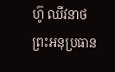ហ៊ូ ឈីវនាថ ព្រះអនុប្រធាន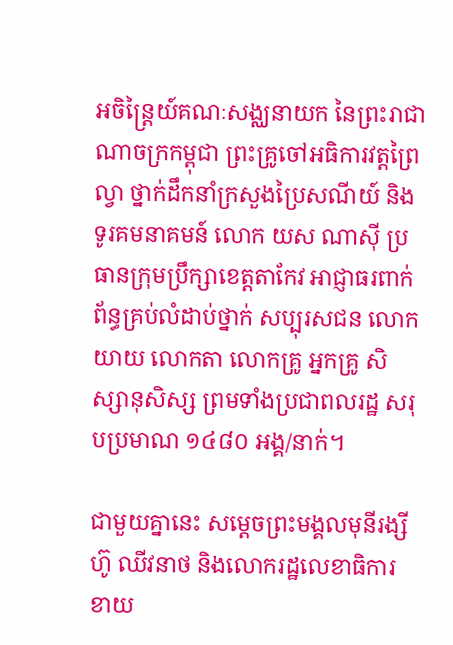អចិន្ត្រៃយ៍គណៈសង្ឈនាយក នៃព្រះរាជាណាចក្រកម្ពុជា ព្រះគ្រូចៅអធិការវត្តព្រៃល្វា ថ្នាក់ដឹកនាំក្រសួងប្រៃសណីយ៍ និងទូរគមនាគមន៍ លោក យស ណាស៊ី ប្រធានក្រុមប្រឹក្សាខេត្តតាកែវ អាជ្ញាធរពាក់ព័ន្ធគ្រប់លំដាប់ថ្នាក់ សប្បុរសជន លោកយាយ លោកតា លោកគ្រូ អ្នកគ្រូ សិស្សានុសិស្ស ព្រមទាំងប្រជាពលរដ្ឋ សរុបប្រមាណ ១៤៨០ អង្គ/នាក់។

ជាមួយគ្នានេះ សម្តេចព្រះមង្គលមុនីរង្សី ហ៊ូ ឈីវនាថ និងលោករដ្ឋលេខាធិការ ខាយ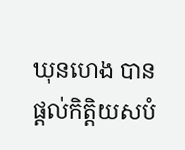ឃុនហេង បានផ្តល់កិត្តិយសបំ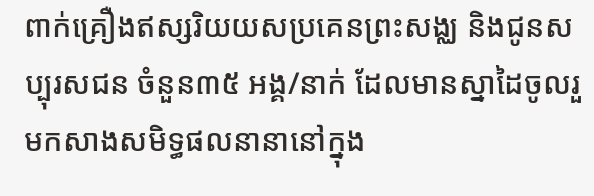ពាក់គ្រឿងឥស្សរិយយសប្រគេនព្រះសង្ឈ និងជូនសប្បុរសជន ចំនួន៣៥ អង្គ/នាក់ ដែលមានស្នាដៃចូលរួមកសាងសមិទ្ធផលនានានៅក្នុង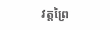វត្តព្រៃ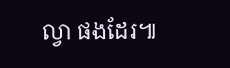ល្វា ផងដែរ៕